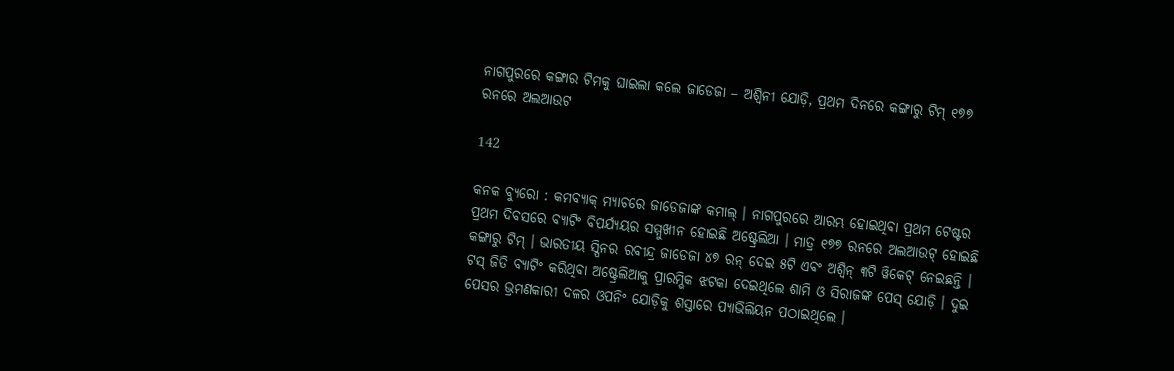ନାଗପୁରରେ କଙ୍ଗାର ଟିମକୁ ଘାଇଲା କଲେ ଜାଡେଜା – ଅଶ୍ୱିନୀ ଯୋଡ଼ି, ପ୍ରଥମ ଦିନରେ କଙ୍ଗାରୁ ଟିମ୍ ୧୭୭ ରନରେ ଅଲଆଉଟ

142

କନକ ବ୍ୟୁରୋ : କମବ୍ୟାକ୍ ମ୍ୟାଚରେ ଜାଡେଜାଙ୍କ କମାଲ୍ । ନାଗପୁରରେ ଆରମ୍ଭ ହୋଇଥିବା ପ୍ରଥମ ଟେଷ୍ଟର ପ୍ରଥମ ଦିବସରେ ବ୍ୟାଟିଂ ବିପର୍ଯ୍ୟୟର ସମ୍ମୁଖୀନ ହୋଇଛି ଅଷ୍ଟ୍ରେଲିଆ । ମାତ୍ର ୧୭୭ ରନରେ ଅଲଆଉଟ୍ ହୋଇଛି କଙ୍ଗାରୁ ଟିମ୍ । ଭାରତୀୟ ସ୍ପିନର ରବୀନ୍ଦ୍ର ଜାଡେଜା ୪୭ ରନ୍ ଦେଇ ୫ଟି ଏବଂ ଅଶ୍ୱିନ୍ ୩ଟି ୱିକେଟ୍ ନେଇଛନ୍ତି । ଟସ୍ ଜିତି ବ୍ୟାଟିଂ କରିଥିବା ଅଷ୍ଟ୍ରେଲିଆକୁ ପ୍ରାରମ୍ଭିକ ଝଟକା ଦେଇଥିଲେ ଶାମି ଓ ସିରାଜଙ୍କ ପେସ୍ ଯୋଡ଼ି । ଦୁଇ ପେସର ଭ୍ରମଣକାରୀ ଦଳର ଓପନିଂ ଯୋଡ଼ିକୁ ଶସ୍ତାରେ ପ୍ୟାଭିଲିୟନ ପଠାଇଥିଲେ ।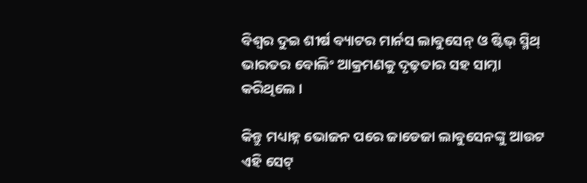ବିଶ୍ୱର ଦୁଇ ଶୀର୍ଷ ବ୍ୟାଟର ମାର୍ନସ ଲାବୁସେନ୍ ଓ ଷ୍ଟିଭ୍ ସ୍ମିଥ୍ ଭାରତର ବୋଲିଂ ଆକ୍ରମଣକୁ ଦୃଢ଼ତାର ସହ ସାମ୍ନା କରିଥିଲେ ।

କିନ୍ତୁ ମଧ୍ୟାହ୍ନ ଭୋଜନ ପରେ ଜାଡେଜା ଲାବୁସେନଙ୍କୁ ଆଉଟ ଏହି ସେଟ୍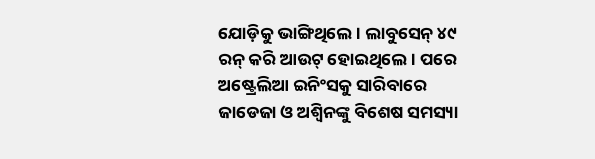ଯୋଡ଼ିକୁ ଭାଙ୍ଗିଥିଲେ । ଲାବୁସେନ୍ ୪୯ ରନ୍ କରି ଆଉଟ୍ ହୋଇଥିଲେ । ପରେ ଅଷ୍ଟ୍ରେଲିଆ ଇନିଂସକୁ ସାରିବାରେ ଜାଡେଜା ଓ ଅଶ୍ୱିନଙ୍କୁ ବିଶେଷ ସମସ୍ୟା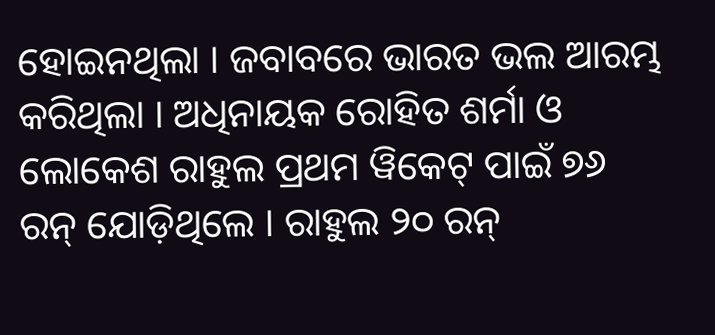ହୋଇନଥିଲା । ଜବାବରେ ଭାରତ ଭଲ ଆରମ୍ଭ କରିଥିଲା । ଅଧିନାୟକ ରୋହିତ ଶର୍ମା ଓ ଲୋକେଶ ରାହୁଲ ପ୍ରଥମ ୱିକେଟ୍ ପାଇଁ ୭୬ ରନ୍ ଯୋଡ଼ିଥିଲେ । ରାହୁଲ ୨୦ ରନ୍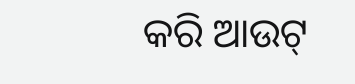କରି ଆଉଟ୍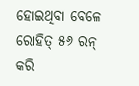ହୋଇଥିବା ବେଳେ ରୋହିତ୍ ୫୬ ରନ୍ କରି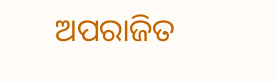ଅପରାଜିତ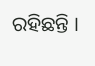ରହିଛନ୍ତି ।